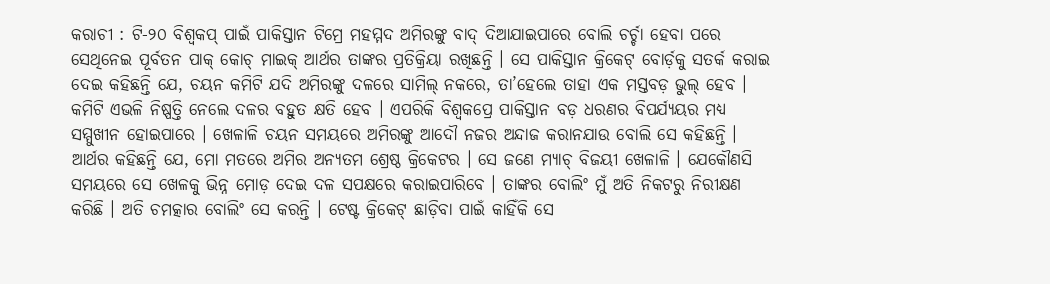କରାଚୀ : ଟି-୨୦ ବିଶ୍ୱକପ୍ ପାଇଁ ପାକିସ୍ତାନ ଟିମ୍ରେ ମହମ୍ମଦ ଅମିରଙ୍କୁ ବାଦ୍ ଦିଆଯାଇପାରେ ବୋଲି ଚର୍ଚ୍ଚା ହେବା ପରେ ସେଥିନେଇ ପୂର୍ବତନ ପାକ୍ କୋଚ୍ ମାଇକ୍ ଆର୍ଥର ତାଙ୍କର ପ୍ରତିକ୍ରିୟା ରଖିଛନ୍ତି । ସେ ପାକିସ୍ତାନ କ୍ରିକେଟ୍ ବୋର୍ଡ଼କୁ ସତର୍କ କରାଇ ଦେଇ କହିଛନ୍ତି ଯେ, ଚୟନ କମିଟି ଯଦି ଅମିରଙ୍କୁ ଦଳରେ ସାମିଲ୍ ନକରେ, ତା’ହେଲେ ତାହା ଏକ ମସ୍ତବଡ଼ ଭୁଲ୍ ହେବ । କମିଟି ଏଭଳି ନିଷ୍ପତ୍ତି ନେଲେ ଦଳର ବହୁତ କ୍ଷତି ହେବ । ଏପରିକି ବିଶ୍ୱକପ୍ରେ ପାକିସ୍ତାନ ବଡ଼ ଧରଣର ବିପର୍ଯ୍ୟୟର ମଧ୍ୟ ସମ୍ମୁଖୀନ ହୋଇପାରେ । ଖେଳାଳି ଚୟନ ସମୟରେ ଅମିରଙ୍କୁ ଆଦୌ ନଜର ଅନ୍ଦାଜ କରାନଯାଉ ବୋଲି ସେ କହିଛନ୍ତି । ଆର୍ଥର କହିଛନ୍ତି ଯେ, ମୋ ମତରେ ଅମିର ଅନ୍ୟତମ ଶ୍ରେଷ୍ଠ କ୍ରିକେଟର । ସେ ଜଣେ ମ୍ୟାଚ୍ ବିଜୟୀ ଖେଳାଳି । ଯେକୌଣସି ସମୟରେ ସେ ଖେଳକୁ ଭିନ୍ନ ମୋଡ଼ ଦେଇ ଦଳ ସପକ୍ଷରେ କରାଇପାରିବେ । ତାଙ୍କର ବୋଲିଂ ମୁଁ ଅତି ନିକଟରୁ ନିରୀକ୍ଷଣ କରିଛି । ଅତି ଚମତ୍କାର ବୋଲିଂ ସେ କରନ୍ତି । ଟେଷ୍ଟ କ୍ରିକେଟ୍ ଛାଡ଼ିବା ପାଇଁ କାହିଁକି ସେ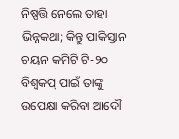ନିଷ୍ପତ୍ତି ନେଲେ ତାହା ଭିନ୍ନକଥା; କିନ୍ତୁ ପାକିସ୍ତାନ ଚୟନ କମିଟି ଟି-୨୦ ବିଶ୍ୱକପ୍ ପାଇଁ ତାଙ୍କୁ ଉପେକ୍ଷା କରିବା ଆଦୌ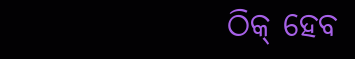ଠିକ୍ ହେବ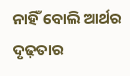ନାହିଁ ବୋଲି ଆର୍ଥର ଦୃଢ଼ତାର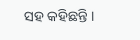ସହ କହିଛନ୍ତି ।